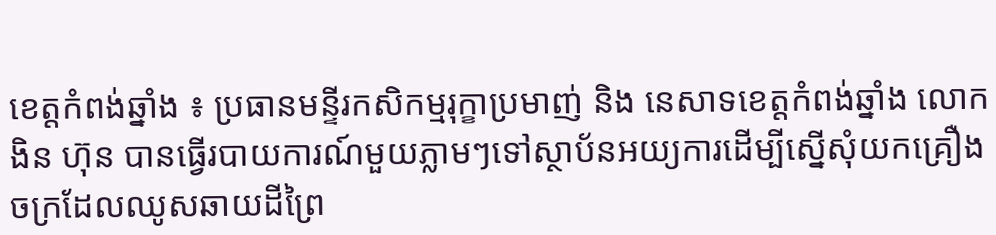ខេត្តកំពង់ឆ្នាំង ៖ ប្រធានមន្ទីរកសិកម្មរុក្ខាប្រមាញ់ និង នេសាទខេត្តកំពង់ឆ្នាំង លោកងិន ហ៊ុន បានធ្វើរបាយការណ៍មួយភ្លាមៗទៅស្ថាប័នអយ្យការដើម្បីស្នើសុំយកគ្រឿងចក្រដែលឈូសឆាយដីព្រៃ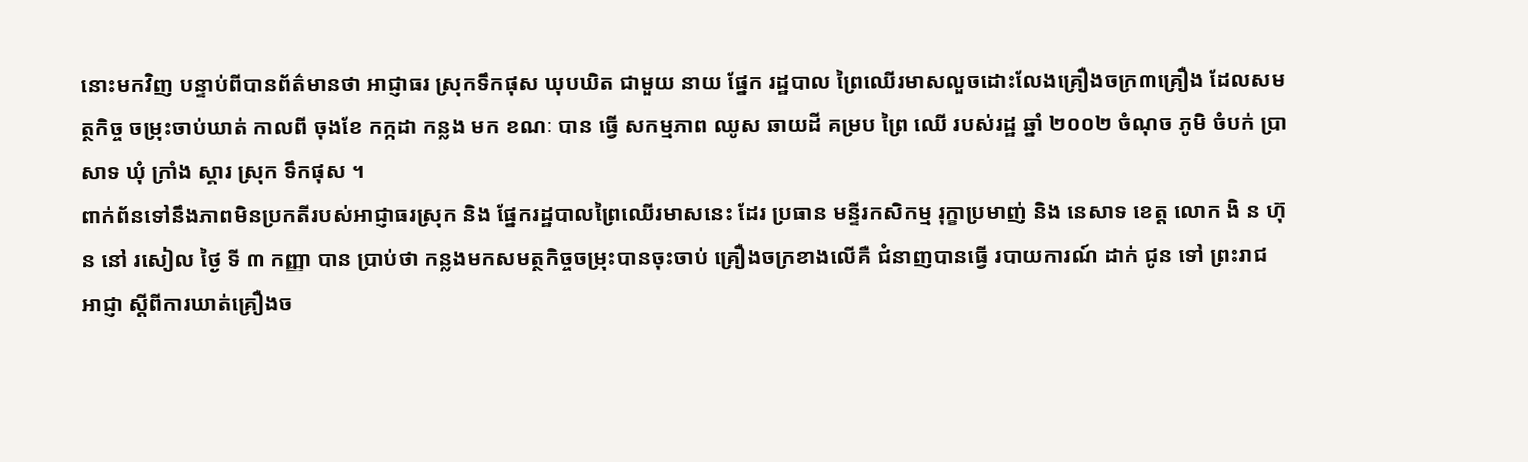នោះមកវិញ បន្ទាប់ពីបានព័ត៌មានថា អាជ្ញាធរ ស្រុកទឹកផុស ឃុបឃិត ជាមួយ នាយ ផ្នែក រដ្ឋបាល ព្រៃឈើរមាសលួចដោះលែងគ្រឿងចក្រ៣គ្រឿង ដែលសមត្ថកិច្ច ចម្រុះចាប់ឃាត់ កាលពី ចុងខែ កក្កដា កន្លង មក ខណៈ បាន ធ្វើ សកម្មភាព ឈូស ឆាយដី គម្រប ព្រៃ ឈើ របស់រដ្ឋ ឆ្នាំ ២០០២ ចំណុច ភូមិ ចំបក់ ប្រាសាទ ឃុំ ក្រាំង ស្គារ ស្រុក ទឹកផុស ។
ពាក់ព័នទៅនឹងភាពមិនប្រកតីរបស់អាជ្ញាធរស្រុក និង ផ្នែករដ្ឋបាលព្រៃឈើរមាសនេះ ដែរ ប្រធាន មន្ទីរកសិកម្ម រុក្ខាប្រមាញ់ និង នេសាទ ខេត្ត លោក ងិ ន ហ៊ុន នៅ រសៀល ថ្ងៃ ទី ៣ កញ្ញា បាន ប្រាប់ថា កន្លងមកសមត្ថកិច្ចចម្រុះបានចុះចាប់ គ្រឿងចក្រខាងលើគឺ ជំនាញបានធ្វើ របាយការណ៍ ដាក់ ជូន ទៅ ព្រះរាជ អាជ្ញា ស្តីពីការឃាត់គ្រឿងច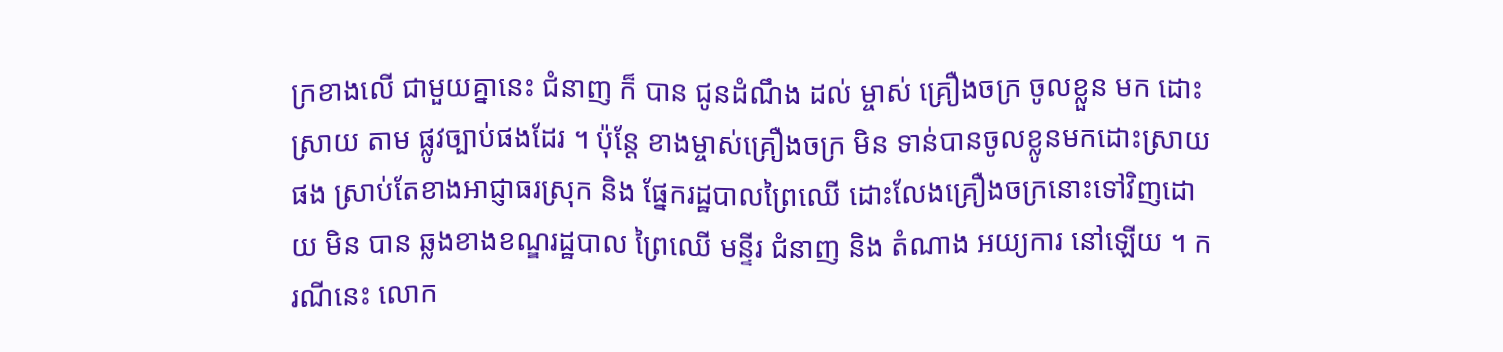ក្រខាងលើ ជាមួយគ្នានេះ ជំនាញ ក៏ បាន ជូនដំណឹង ដល់ ម្ចាស់ គ្រឿងចក្រ ចូលខ្លួន មក ដោះស្រាយ តាម ផ្លូវច្បាប់ផងដែរ ។ ប៉ុន្តែ ខាងម្ចាស់គ្រឿងចក្រ មិន ទាន់បានចូលខ្លូនមកដោះស្រាយផង ស្រាប់តែខាងអាជ្ញាធរស្រុក និង ផ្នែករដ្ឋបាលព្រៃឈើ ដោះលែងគ្រឿងចក្រនោះទៅវិញដោយ មិន បាន ឆ្លងខាងខណ្ឌរដ្ឋបាល ព្រៃឈើ មន្ទីរ ជំនាញ និង តំណាង អយ្យការ នៅឡើយ ។ ករណីនេះ លោក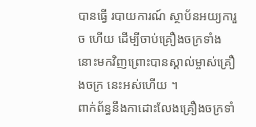បានធ្វើ របាយការណ៍ ស្ថាប័នអយ្យការួច ហើយ ដើម្បីចាប់គ្រឿងចក្រទាំងនោះមកវិញព្រោះបានស្គាល់ម្ចាស់គ្រឿងចក្រ នេះអស់ហើយ ។
ពាក់ព័ន្ធនឹងកាដោះលែងគ្រឿងចក្រទាំ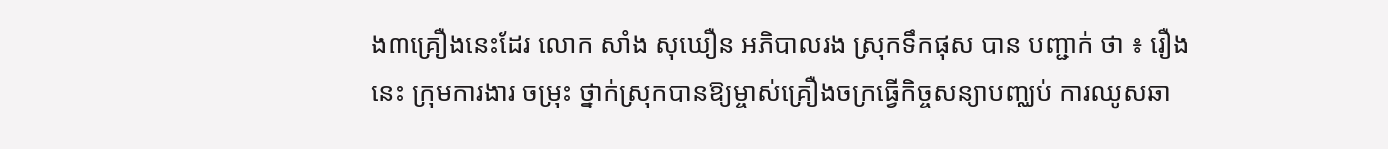ង៣គ្រឿងនេះដែរ លោក សាំង សុឃឿន អភិបាលរង ស្រុកទឹកផុស បាន បញ្ជាក់ ថា ៖ រឿង នេះ ក្រុមការងារ ចម្រុះ ថ្នាក់ស្រុកបានឱ្យម្ចាស់គ្រឿងចក្រធ្វើកិច្ចសន្យាបញ្ឈប់ ការឈូសឆា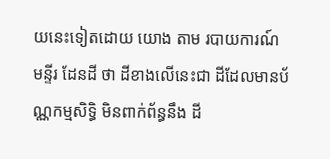យនេះទៀតដោយ យោង តាម របាយការណ៍ មន្ទីរ ដែនដី ថា ដីខាងលើនេះជា ដីដែលមានប័ណ្ណកម្មសិទ្ធិ មិនពាក់ព័ន្ធនឹង ដី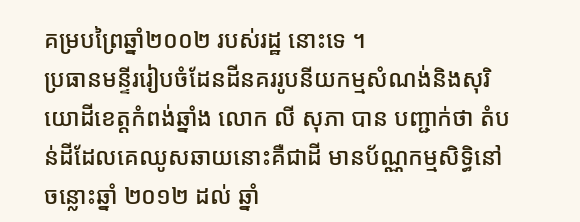គម្របព្រៃឆ្នាំ២០០២ របស់រដ្ឋ នោះទេ ។
ប្រធានមន្ទីររៀបចំដែនដីនគររូបនីយកម្មសំណង់និងសុរិយោដីខេត្តកំពង់ឆ្នាំង លោក លី សុភា បាន បញ្ជាក់ថា តំបន់ដីដែលគេឈូសឆាយនោះគឺជាដី មានប័ណ្ណកម្មសិទ្ធិនៅ ចន្លោះឆ្នាំ ២០១២ ដល់ ឆ្នាំ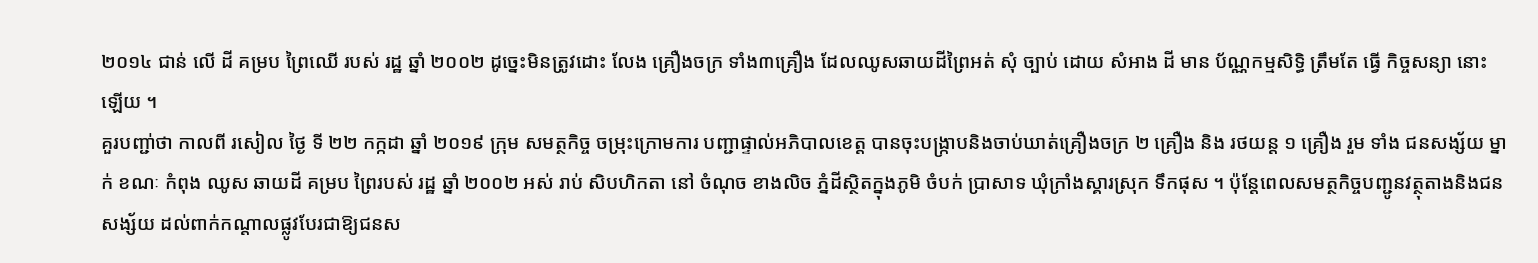២០១៤ ជាន់ លើ ដី គម្រប ព្រៃឈើ របស់ រដ្ឋ ឆ្នាំ ២០០២ ដូច្នេះមិនត្រូវដោះ លែង គ្រឿងចក្រ ទាំង៣គ្រឿង ដែលឈូសឆាយដីព្រៃអត់ សុំ ច្បាប់ ដោយ សំអាង ដី មាន ប័ណ្ណកម្មសិទ្ធិ ត្រឹមតែ ធ្វើ កិច្ចសន្យា នោះ ឡើយ ។
គួរបញ្ជា់ថា កាលពី រសៀល ថ្ងៃ ទី ២២ កក្កដា ឆ្នាំ ២០១៩ ក្រុម សមត្ថកិច្ច ចម្រុះក្រោមការ បញ្ជាផ្ទាល់អភិបាលខេត្ត បានចុះបង្ក្រាបនិងចាប់ឃាត់គ្រឿងចក្រ ២ គ្រឿង និង រថយន្ត ១ គ្រឿង រួម ទាំង ជនសង្ស័យ ម្នាក់ ខណៈ កំពុង ឈូស ឆាយដី គម្រប ព្រៃរបស់ រដ្ឋ ឆ្នាំ ២០០២ អស់ រាប់ សិបហិកតា នៅ ចំណុច ខាងលិច ភ្នំដីស្ថិតក្នុងភូមិ ចំបក់ ប្រាសាទ ឃុំក្រាំងស្គារស្រុក ទឹកផុស ។ ប៉ុន្តែពេលសមត្ថកិច្ចបញ្ជូនវត្ថុតាងនិងជនសង្ស័យ ដល់ពាក់កណ្ដាលផ្លូវបែរជាឱ្យជនស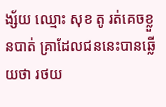ង្ស័យ ឈ្មោះ សុខ តូ រត់គេចខ្លួនបាត់ គ្រាដែលជននេះបានឆ្លើយថា រថយ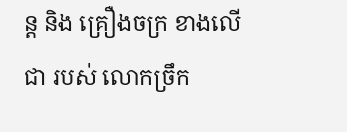ន្ត និង គ្រឿងចក្រ ខាងលើជា របស់ លោកច្រឹក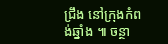ជ្រឹង នៅក្រុងកំពង់ឆ្នាំង ៕ ចន្ថា